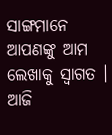ସାଙ୍ଗମାନେ ଆପଣଙ୍କୁ ଆମ ଲେଖାକୁ ସ୍ଵାଗତ । ଆଜି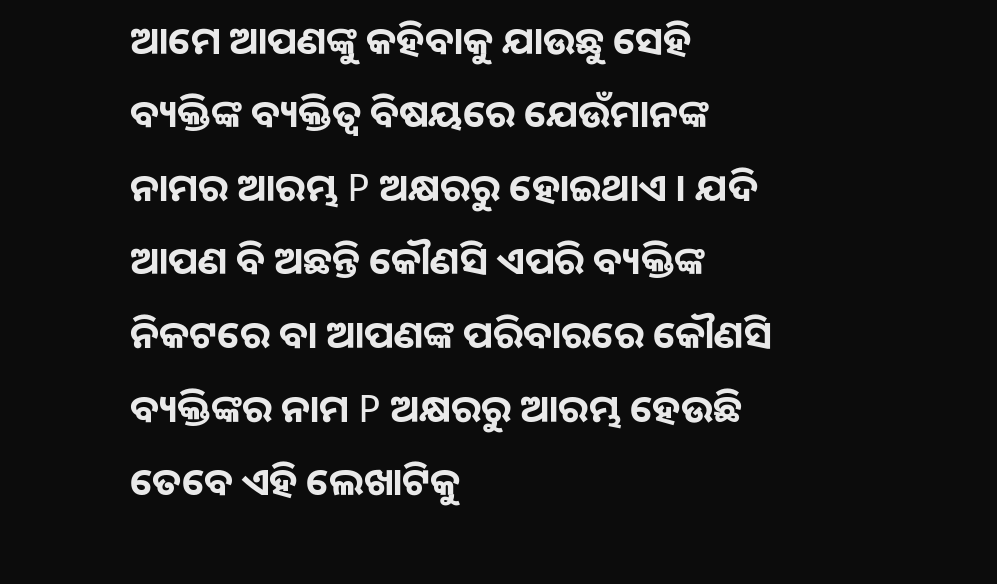ଆମେ ଆପଣଙ୍କୁ କହିବାକୁ ଯାଉଛୁ ସେହି ବ୍ୟକ୍ତିଙ୍କ ବ୍ୟକ୍ତିତ୍ବ ବିଷୟରେ ଯେଉଁମାନଙ୍କ ନାମର ଆରମ୍ଭ P ଅକ୍ଷରରୁ ହୋଇଥାଏ । ଯଦି ଆପଣ ବି ଅଛନ୍ତି କୌଣସି ଏପରି ବ୍ୟକ୍ତିଙ୍କ ନିକଟରେ ବା ଆପଣଙ୍କ ପରିବାରରେ କୌଣସି ବ୍ୟକ୍ତିଙ୍କର ନାମ P ଅକ୍ଷରରୁ ଆରମ୍ଭ ହେଉଛି ତେବେ ଏହି ଲେଖାଟିକୁ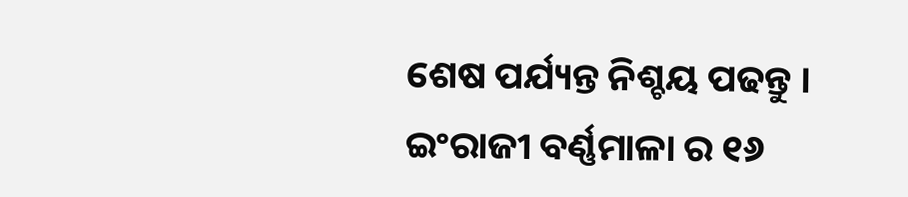ଶେଷ ପର୍ଯ୍ୟନ୍ତ ନିଶ୍ଚୟ ପଢନ୍ତୁ ।
ଇଂରାଜୀ ବର୍ଣ୍ଣମାଳା ର ୧୬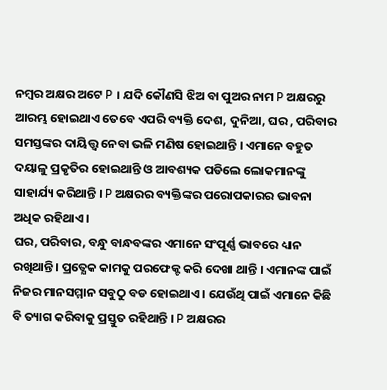ନମ୍ବର ଅକ୍ଷର ଅଟେ P । ଯଦି କୌଣସି ଝିଅ ବା ପୁଅର ନାମ P ଅକ୍ଷରରୁ ଆରମ୍ଭ ହୋଇଥାଏ ତେବେ ଏପରି ବ୍ୟକ୍ତି ଦେଶ, ଦୁନିଆ, ଘର , ପରିବାର ସମସ୍ତଙ୍କର ଦାୟିତ୍ତ୍ଵ ନେବା ଭଳି ମଣିଷ ହୋଇଥାନ୍ତି । ଏମାନେ ବହୁତ ଦୟାଳୁ ପ୍ରକୃତିର ହୋଇଥାନ୍ତି ଓ ଆବଶ୍ୟକ ପଡିଲେ ଲୋକମାନଙ୍କୁ ସାହାର୍ଯ୍ୟ କରିଥାନ୍ତି । P ଅକ୍ଷରର ବ୍ୟକ୍ତିଙ୍କର ପରୋପକାରର ଭାବନା ଅଧିକ ରହିଥାଏ ।
ଘର, ପରିବାର, ବନ୍ଧୁ ବାନ୍ଧବଙ୍କର ଏମାନେ ସଂପୂର୍ଣ୍ଣ ଭାବରେ ଧ୍ୟାନ ରଖିଥାନ୍ତି । ପ୍ରତ୍ଯେକ କାମକୁ ପରଫେକ୍ଟ କରି ଦେଖା ଥାନ୍ତି । ଏମାନଙ୍କ ପାଇଁ ନିଜର ମାନସମ୍ମାନ ସବୁଠୁ ବଡ ହୋଇଥାଏ । ଯେଉଁଥି ପାଇଁ ଏମାନେ କିଛି ବି ତ୍ୟାଗ କରିବାକୁ ପ୍ରସ୍ତୁତ ରହିଥାନ୍ତି । P ଅକ୍ଷରର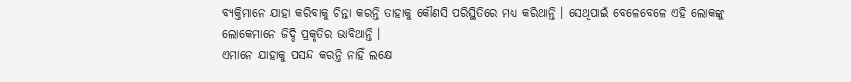ବ୍ୟକ୍ତିମାନେ ଯାହା କରିବାକୁ ଚିନ୍ତା କରନ୍ତି ତାହାକୁ କୌଣସି ପରିସ୍ଥିତିରେ ମଧ୍ୟ କରିଥାନ୍ତି । ସେଥିପାଇଁ ବେଳେବେଳେ ଏହି ଲୋକଙ୍କୁ ଲୋକେମାନେ ଜିଦ୍ଦି ପ୍ରକୃତିର ଭାବିଥାନ୍ତି ।
ଏମାନେ ଯାହାକୁ ପସନ୍ଦ କରନ୍ତି ନାହିଁ ଲକ୍ଷେ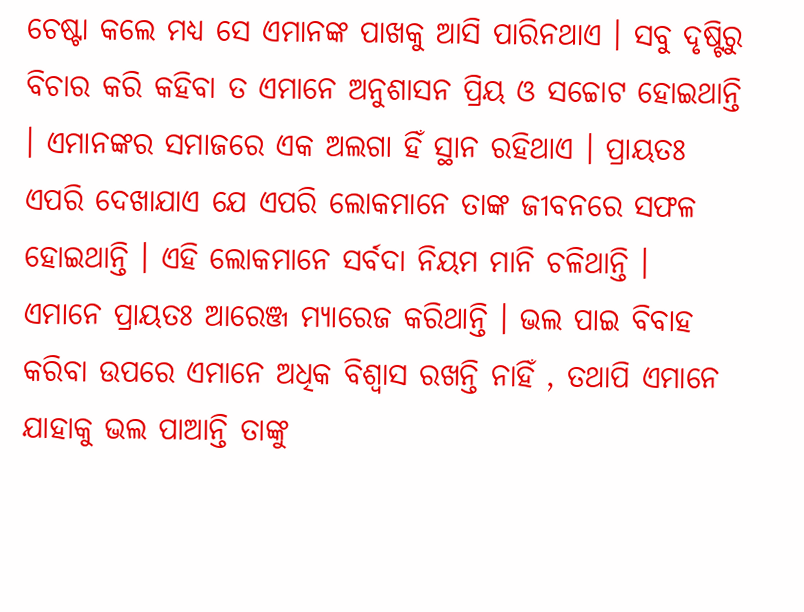ଚେଷ୍ଟା କଲେ ମଧ୍ୟ ସେ ଏମାନଙ୍କ ପାଖକୁ ଆସି ପାରିନଥାଏ । ସବୁ ଦୃଷ୍ଟିରୁ ବିଚାର କରି କହିବା ତ ଏମାନେ ଅନୁଶାସନ ପ୍ରିୟ ଓ ସଚ୍ଚୋଟ ହୋଇଥାନ୍ତି । ଏମାନଙ୍କର ସମାଜରେ ଏକ ଅଲଗା ହିଁ ସ୍ଥାନ ରହିଥାଏ । ପ୍ରାୟତଃ ଏପରି ଦେଖାଯାଏ ଯେ ଏପରି ଲୋକମାନେ ତାଙ୍କ ଜୀବନରେ ସଫଳ ହୋଇଥାନ୍ତି । ଏହି ଲୋକମାନେ ସର୍ବଦା ନିୟମ ମାନି ଚଳିଥାନ୍ତି ।
ଏମାନେ ପ୍ରାୟତଃ ଆରେଞ୍ଜ ମ୍ୟାରେଜ କରିଥାନ୍ତି । ଭଲ ପାଇ ବିବାହ କରିବା ଉପରେ ଏମାନେ ଅଧିକ ବିଶ୍ଵାସ ରଖନ୍ତି ନାହିଁ , ତଥାପି ଏମାନେ ଯାହାକୁ ଭଲ ପାଆନ୍ତି ତାଙ୍କୁ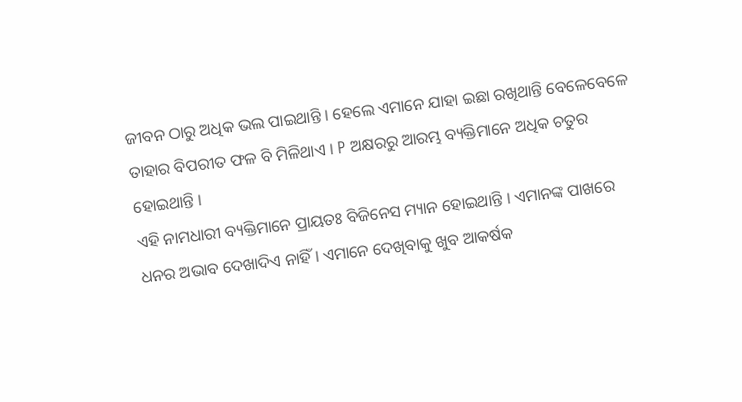ଜୀବନ ଠାରୁ ଅଧିକ ଭଲ ପାଇଥାନ୍ତି । ହେଲେ ଏମାନେ ଯାହା ଇଛା ରଖିଥାନ୍ତି ବେଳେବେଳେ ତାହାର ବିପରୀତ ଫଳ ବି ମିଳିଥାଏ । P ଅକ୍ଷରରୁ ଆରମ୍ଭ ବ୍ୟକ୍ତିମାନେ ଅଧିକ ଚତୁର ହୋଇଥାନ୍ତି ।
ଏହି ନାମଧାରୀ ବ୍ୟକ୍ତିମାନେ ପ୍ରାୟତଃ ବିଜିନେସ ମ୍ୟାନ ହୋଇଥାନ୍ତି । ଏମାନଙ୍କ ପାଖରେ ଧନର ଅଭାବ ଦେଖାଦିଏ ନାହିଁ । ଏମାନେ ଦେଖିବାକୁ ଖୁବ ଆକର୍ଷକ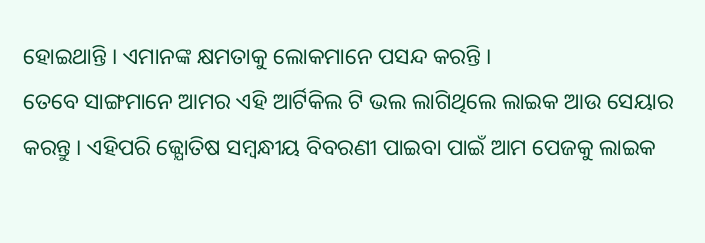ହୋଇଥାନ୍ତି । ଏମାନଙ୍କ କ୍ଷମତାକୁ ଲୋକମାନେ ପସନ୍ଦ କରନ୍ତି ।
ତେବେ ସାଙ୍ଗମାନେ ଆମର ଏହି ଆର୍ଟିକିଲ ଟି ଭଲ ଲାଗିଥିଲେ ଲାଇକ ଆଉ ସେୟାର କରନ୍ତୁ । ଏହିପରି ଜ୍ଯୋତିଷ ସମ୍ବନ୍ଧୀୟ ବିବରଣୀ ପାଇବା ପାଇଁ ଆମ ପେଜକୁ ଲାଇକ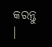କରନ୍ତୁ ।